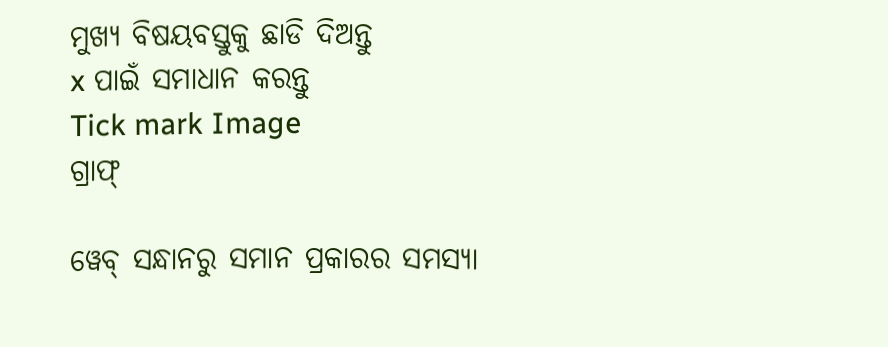ମୁଖ୍ୟ ବିଷୟବସ୍ତୁକୁ ଛାଡି ଦିଅନ୍ତୁ
x ପାଇଁ ସମାଧାନ କରନ୍ତୁ
Tick mark Image
ଗ୍ରାଫ୍

ୱେବ୍ ସନ୍ଧାନରୁ ସମାନ ପ୍ରକାରର ସମସ୍ୟା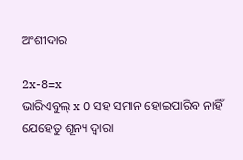ଅଂଶୀଦାର

2x-8=x
ଭାରିଏବୁଲ୍‌ x 0 ସହ ସମାନ ହୋଇପାରିବ ନାହିଁ ଯେହେତୁ ଶୂନ୍ୟ ଦ୍ୱାରା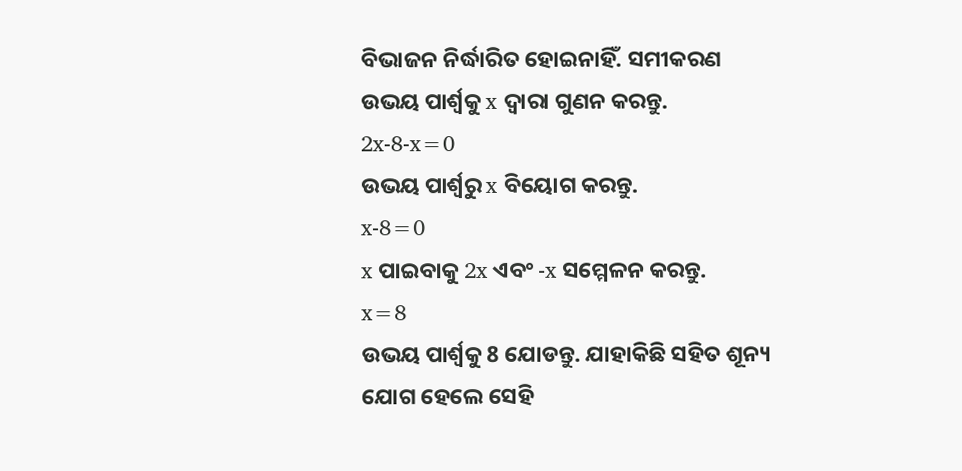ବିଭାଜନ ନିର୍ଦ୍ଧାରିତ ହୋଇନାହିଁ. ସମୀକରଣ ଉଭୟ ପାର୍ଶ୍ୱକୁ x ଦ୍ୱାରା ଗୁଣନ କରନ୍ତୁ.
2x-8-x=0
ଉଭୟ ପାର୍ଶ୍ୱରୁ x ବିୟୋଗ କରନ୍ତୁ.
x-8=0
x ପାଇବାକୁ 2x ଏବଂ -x ସମ୍ମେଳନ କରନ୍ତୁ.
x=8
ଉଭୟ ପାର୍ଶ୍ଵକୁ 8 ଯୋଡନ୍ତୁ. ଯାହାକିଛି ସହିତ ଶୂନ୍ୟ ଯୋଗ ହେଲେ ସେହି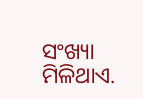ସଂଖ୍ୟା ମିଳିଥାଏ.